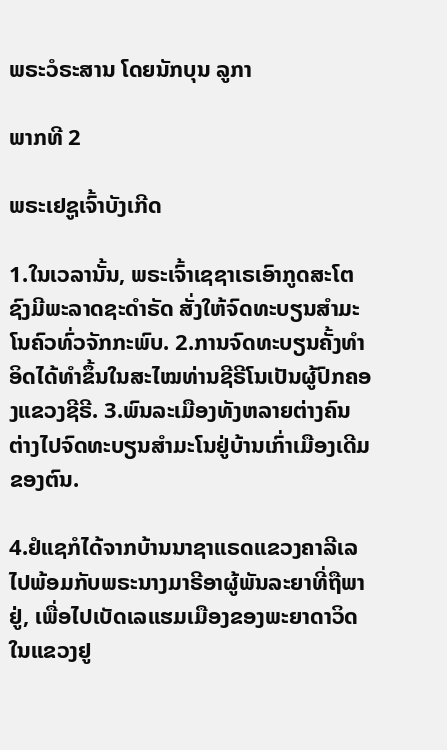ພຣະວໍຣະສານ ໂດຍນັກບຸນ ລູກາ

ພາກທີ 2

ພຣະເຢຊູເຈົ້າບັງເກີດ

1.ໃນເວລານັ້ນ, ພຣະເຈົ້າເຊຊາເຣເອົາກູດສະໂຕຊົງມີພະລາດຊະດຳຣັດ ສັ່ງໃຫ້ຈົດທະບຽນສຳມະໂນຄົວທົ່ວຈັກກະພົບ. 2.ການຈົດທະບຽນຄັ້ງທຳອິດໄດ້ທຳຂຶ້ນໃນສະໄໝທ່ານຊີຣີໂນເປັນຜູ້ປົກຄອງແຂວງຊີຣີ. 3.ພົນລະເມືອງທັງຫລາຍຕ່າງຄົນຕ່າງໄປຈົດທະບຽນສຳມະໂນຢູ່ບ້ານເກົ່າເມືອງເດີມຂອງຕົນ.

4.ຢໍແຊກໍໄດ້ຈາກບ້ານນາຊາແຣດແຂວງຄາລີເລ ໄປພ້ອມກັບພຣະນາງມາຣີອາຜູ້ພັນລະຍາທີ່ຖືພາຢູ່, ເພື່ອໄປເບັດເລແຮມເມືອງຂອງພະຍາດາວິດໃນແຂວງຢູ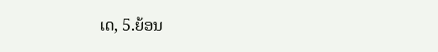ເດ, 5.ຍ້ອນ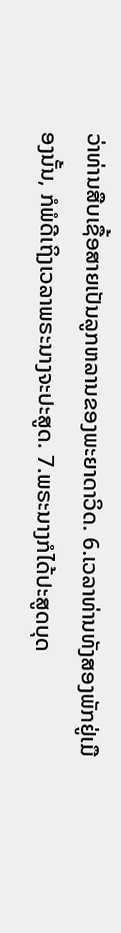ວ່າທ່ານສືບເຊື້ອສາຍເປັນລູກຫລານຂອງພະຍາດາວິດ. 6.ເວລາທ່ານທັງສອງພັກຢູ່ເມືອງນັ້ນ, ກໍພໍດີເຖິງເວລາພຣະນາງຈະປະສູດ. 7.ພຣະນາງກໍໄດ້ປະສູດບຸດ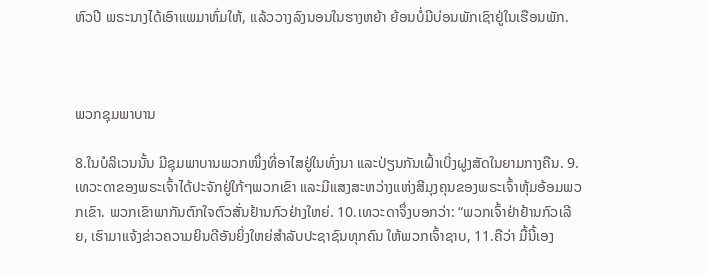ຫົວປີ ພຣະນາງໄດ້ເອົາແພມາຫົ່ມໃຫ້, ແລ້ວວາງລົງນອນໃນຮາງຫຍ້າ ຍ້ອນບໍ່ມີບ່ອນພັກເຊົາຢູ່ໃນເຮືອນພັກ.



ພວກຊຸມພາບານ

8.ໃນບໍລິເວນນັ້ນ ມີຊຸມພາບານພວກໜຶ່ງທີ່ອາໄສຢູ່ໃນທົ່ງນາ ແລະປ່ຽນກັນເຝົ້າເບິ່ງຝູງສັດໃນຍາມກາງຄືນ. 9.ເທວະດາຂອງພຣະເຈົ້າໄດ້ປະຈັກຢູ່ໃກ້ໆພວກເຂົາ ແລະມີແສງສະຫວ່າງແຫ່ງສີມຸງຄຸນຂອງພຣະເຈົ້າຫຸ້ມອ້ອມພວກເຂົາ. ພວກເຂົາພາກັນຕົກໃຈຕົວສັ່ນຢ້ານກົວຢ່າງໃຫຍ່. 10.ເທວະດາຈຶ່ງບອກວ່າ: “ພວກເຈົ້າຢ່າຢ້ານກົວເລີຍ, ເຮົາມາແຈ້ງຂ່າວຄວາມຍິນດີອັນຍິ່ງໃຫຍ່ສຳລັບປະຊາຊົນທຸກຄົນ ໃຫ້ພວກເຈົ້າຊາບ, 11.ຄືວ່າ ມື້ນີ້ເອງ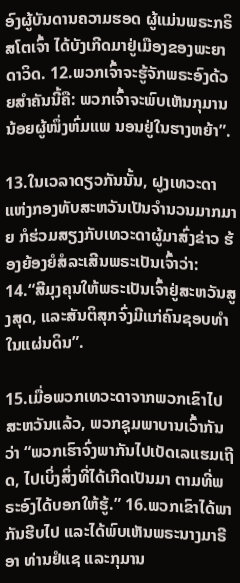ອົງຜູ້ບັນດານຄວາມຮອດ ຜູ້ແມ່ນພຣະກຣິສໂຕເຈົ້າ ໄດ້ບັງເກີດມາຢູ່ເມືອງຂອງພະຍາດາວິດ. 12.ພວກເຈົ້າຈະຮູ້ຈັກພຣະອົງດ້ວຍສຳຄັນນີ້ຄື: ພວກເຈົ້າຈະພົບເຫັນກຸມານນ້ອຍຜູ້ໜຶ່ງຫົ່ມແພ ນອນຢູ່ໃນຮາງຫຍ້າ”.

13.ໃນເວລາດຽວກັນນັ້ນ, ຝູງເທວະດາແຫ່ງກອງທັບສະຫວັນເປັນຈຳນວນມາກມາຍ ກໍຮ່ວມສຽງກັບເທວະດາຜູ້ມາສົ່ງຂ່າວ ຮ້ອງຍ້ອງຍໍສໍລະເສີນພຣະເປັນເຈົ້າວ່າ: 14.“ສີມຸງຄຸນໃຫ້ພຣະເປັນເຈົ້າຢູ່ສະຫວັນສູງສຸດ, ແລະສັນຕິສຸກຈົ່ງມີແກ່ຄົນຊອບທຳໃນແຜ່ນດິນ”.

15.ເມື່ອພວກເທວະດາຈາກພວກເຂົາໄປສະຫວັນແລ້ວ, ພວກຊຸມພາບານເວົ້າກັນວ່າ “ພວກເຮົາຈົ່ງພາກັນໄປເບັດເລແຮມເຖີດ, ໄປເບິ່ງສິ່ງທີ່ໄດ້ເກີດເປັນມາ ຕາມທີ່ພຣະອົງໄດ້ບອກໃຫ້ຮູ້.” 16.ພວກເຂົາໄດ້ພາກັນຮີບໄປ ແລະໄດ້ພົບເຫັນພຣະນາງມາຣີອາ ທ່ານຢໍແຊ ແລະກຸມານ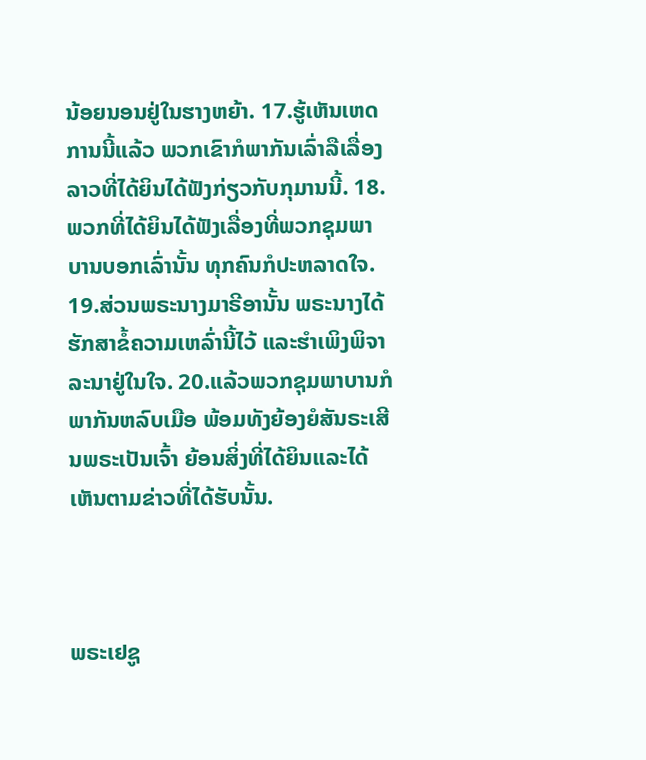ນ້ອຍນອນຢູ່ໃນຮາງຫຍ້າ. 17.ຮູ້ເຫັນເຫດການນີ້ແລ້ວ ພວກເຂົາກໍພາກັນເລົ່າລືເລື່ອງລາວທີ່ໄດ້ຍິນໄດ້ຟັງກ່ຽວກັບກຸມານນີ້. 18.ພວກທີ່ໄດ້ຍິນໄດ້ຟັງເລື່ອງທີ່ພວກຊຸມພາບານບອກເລົ່ານັ້ນ ທຸກຄົນກໍປະຫລາດໃຈ. 19.ສ່ວນພຣະນາງມາຣີອານັ້ນ ພຣະນາງໄດ້ຮັກສາຂໍ້ຄວາມເຫລົ່ານີ້ໄວ້ ແລະຮຳເພິງພິຈາລະນາຢູ່ໃນໃຈ. 20.ແລ້ວພວກຊຸມພາບານກໍພາກັນຫລົບເມືອ ພ້ອມທັງຍ້ອງຍໍສັນຣະເສີນພຣະເປັນເຈົ້າ ຍ້ອນສິ່ງທີ່ໄດ້ຍິນແລະໄດ້ເຫັນຕາມຂ່າວທີ່ໄດ້ຮັບນັ້ນ.



ພຣະເຢຊູ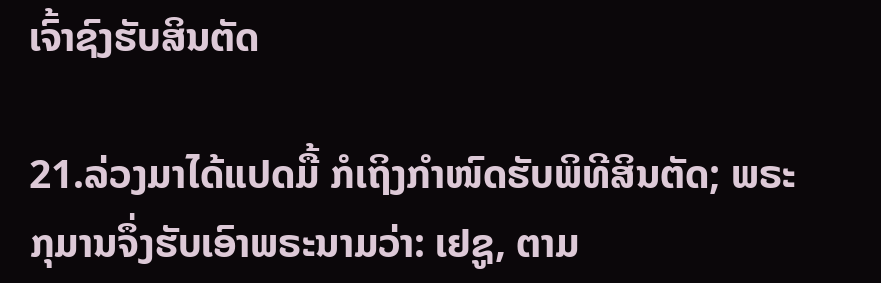ເຈົ້າຊົງຮັບສິນຕັດ

21.ລ່ວງມາໄດ້ແປດມື້ ກໍເຖິງກຳໜົດຮັບພິທີສິນຕັດ; ພຣະກຸມານຈຶ່ງຮັບເອົາພຣະນາມວ່າ: ເຢຊູ, ຕາມ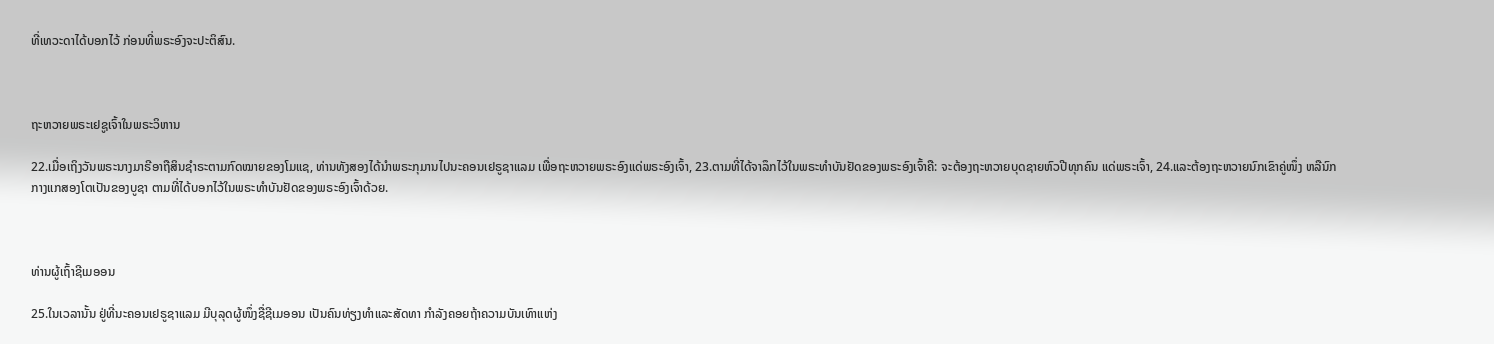ທີ່ເທວະດາໄດ້ບອກໄວ້ ກ່ອນທີ່ພຣະອົງຈະປະຕິສົນ.



ຖະຫວາຍພຣະເຢຊູເຈົ້າໃນພຣະວິຫານ

22.ເມື່ອເຖິງວັນພຣະນາງມາຣີອາຖືສິນຊຳຣະຕາມກົດໝາຍຂອງໂມແຊ, ທ່ານທັງສອງໄດ້ນຳພຣະກຸມານໄປນະຄອນເຢຣູຊາແລມ ເພື່ອຖະຫວາຍພຣະອົງແດ່ພຣະອົງເຈົ້າ, 23.ຕາມທີ່ໄດ້ຈາລຶກໄວ້ໃນພຣະທຳບັນຢັດຂອງພຣະອົງເຈົ້າຄື: ຈະຕ້ອງຖະຫວາຍບຸດຊາຍຫົວປີທຸກຄົນ ແດ່ພຣະເຈົ້າ, 24.ແລະຕ້ອງຖະຫວາຍນົກເຂົາຄູ່ໜຶ່ງ ຫລືນົກກາງແກສອງໂຕເປັນຂອງບູຊາ ຕາມທີ່ໄດ້ບອກໄວ້ໃນພຣະທຳບັນຢັດຂອງພຣະອົງເຈົ້າດ້ວຍ.



ທ່ານຜູ້ເຖົ້າຊີເມອອນ

25.ໃນເວລານັ້ນ ຢູ່ທີ່ນະຄອນເຢຣູຊາແລມ ມີບຸລຸດຜູ້ໜຶ່ງຊື່ຊີເມອອນ ເປັນຄົນທ່ຽງທຳແລະສັດທາ ກຳລັງຄອຍຖ້າຄວາມບັນເທົາແຫ່ງ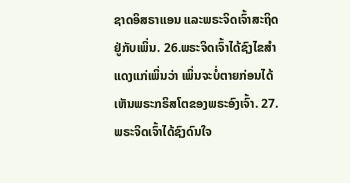ຊາດອິສຣາແອນ ແລະພຣະຈິດເຈົ້າສະຖິດຢູ່ກັບເພິ່ນ. 26.ພຣະຈິດເຈົ້າໄດ້ຊົງໄຂສຳແດງແກ່ເພິ່ນວ່າ ເພິ່ນຈະບໍ່ຕາຍກ່ອນໄດ້ເຫັນພຣະກຣິສໂຕຂອງພຣະອົງເຈົ້າ. 27.ພຣະຈິດເຈົ້າໄດ້ຊົງດົນໃຈ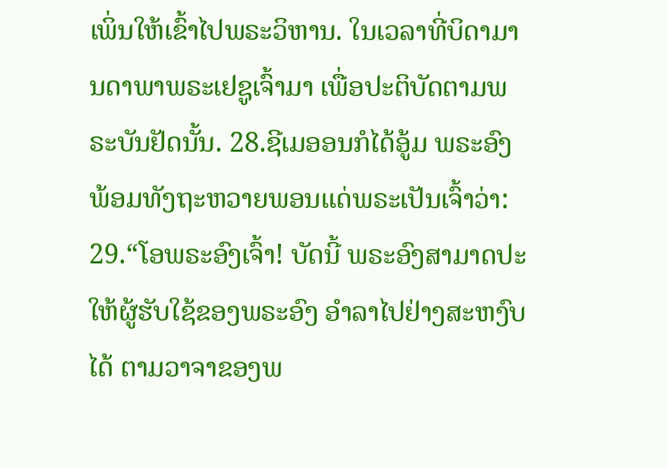ເພິ່ນໃຫ້ເຂົ້າໄປພຣະວິຫານ. ໃນເວລາທີ່ບິດາມານດາພາພຣະເຢຊູເຈົ້າມາ ເພື່ອປະຕິບັດຕາມພຣະບັນຢັດນັ້ນ. 28.ຊີເມອອນກໍໄດ້ອູ້ມ ພຣະອົງ ພ້ອມທັງຖະຫວາຍພອນແດ່ພຣະເປັນເຈົ້າວ່າ: 29.“ໂອພຣະອົງເຈົ້າ! ບັດນີ້ ພຣະອົງສາມາດປະໃຫ້ຜູ້ຮັບໃຊ້ຂອງພຣະອົງ ອຳລາໄປຢ່າງສະຫງົບໄດ້ ຕາມວາຈາຂອງພ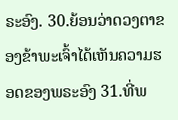ຣະອົງ. 30.ຍ້ອນວ່າດວງຕາຂອງຂ້າພະເຈົ້າໄດ້ເຫັນຄວາມຮອດຂອງພຣະອົງ 31.ທີ່ພ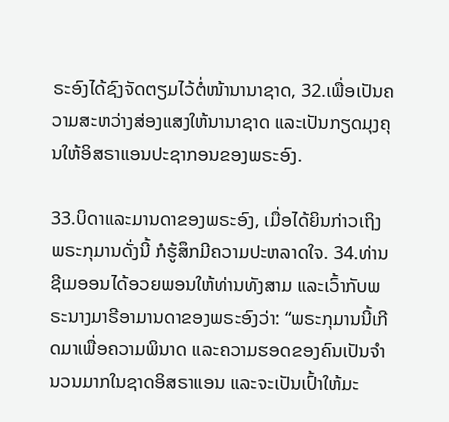ຣະອົງໄດ້ຊົງຈັດຕຽມໄວ້ຕໍ່ໜ້ານານາຊາດ, 32.ເພື່ອເປັນຄວາມສະຫວ່າງສ່ອງແສງໃຫ້ນານາຊາດ ແລະເປັນກຽດມຸງຄຸນໃຫ້ອິສຣາແອນປະຊາກອນຂອງພຣະອົງ.

33.ບິດາແລະມານດາຂອງພຣະອົງ, ເມື່ອໄດ້ຍິນກ່າວເຖິງພຣະກຸມານດັ່ງນີ້ ກໍຮູ້ສຶກມີຄວາມປະຫລາດໃຈ. 34.ທ່ານຊີເມອອນໄດ້ອວຍພອນໃຫ້ທ່ານທັງສາມ ແລະເວົ້າກັບພຣະນາງມາຣີອາມານດາຂອງພຣະອົງວ່າ: “ພຣະກຸມານນີ້ເກີດມາເພື່ອຄວາມພິນາດ ແລະຄວາມຮອດຂອງຄົນເປັນຈຳນວນມາກໃນຊາດອິສຣາແອນ ແລະຈະເປັນເປົ້າໃຫ້ມະ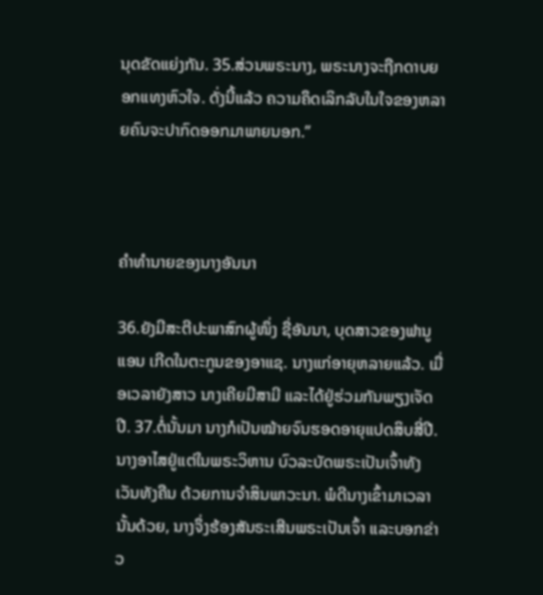ນຸດຂັດແຍ່ງກັນ. 35.ສ່ວນພຣະນາງ, ພຣະນາງຈະຖືກດາບຍອກແທງຫົວໃຈ. ດັ່ງນີ້ແລ້ວ ຄວາມຄຶດເລິກລັບໃນໃຈຂອງຫລາຍຄົນຈະປາກົດອອກມາພາຍນອກ.”



ຄຳທຳນາຍຂອງນາງອັນນາ

36.ຍັງມີສະຕີປະພາສົກຜູ້ໜຶ່ງ ຊື່ອັນນາ, ບຸດສາວຂອງຟານູແອນ ເກີດໃນຕະກູນຂອງອາແຊ. ນາງແກ່ອາຍຸຫລາຍແລ້ວ. ເມື່ອເວລາຍັງສາວ ນາງເຄີຍມີສາມີ ແລະໄດ້ຢູ່ຮ່ວມກັນພຽງເຈັດປີ. 37.ຕໍ່ນັ້ນມາ ນາງກໍເປັນໝ້າຍຈົນຮອດອາຍຸແປດສິບສີ່ປີ. ນາງອາໄສຢູ່ແຕ່ໃນພຣະວິຫານ ບົວລະບັດພຣະເປັນເຈົ້າທັງເວັນທັງຄືນ ດ້ວຍການຈຳສິນພາວະນາ. ພໍດີນາງເຂົ້າມາເວລານັ້ນດ້ວຍ, ນາງຈຶ່ງຮ້ອງສັນຣະເສີນພຣະເປັນເຈົ້າ ແລະບອກຂ່າວ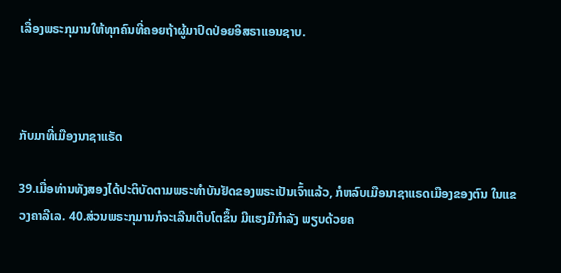ເລື່ອງພຣະກຸມານໃຫ້ທຸກຄົນທີ່ຄອຍຖ້າຜູ້ມາປົດປ່ອຍອິສຣາແອນຊາບ.



ກັບມາທີ່ເມືອງນາຊາແຣັດ

39.ເມື່ອທ່ານທັງສອງໄດ້ປະຕິບັດຕາມພຣະທຳບັນຢັດຂອງພຣະເປັນເຈົ້າແລ້ວ, ກໍຫລົບເມືອນາຊາແຣດເມືອງຂອງຕົນ ໃນແຂວງຄາລີເລ. 40.ສ່ວນພຣະກຸມານກໍຈະເລີນເຕີບໂຕຂຶ້ນ ມີແຮງມີກຳລັງ ພຽບດ້ວຍຄ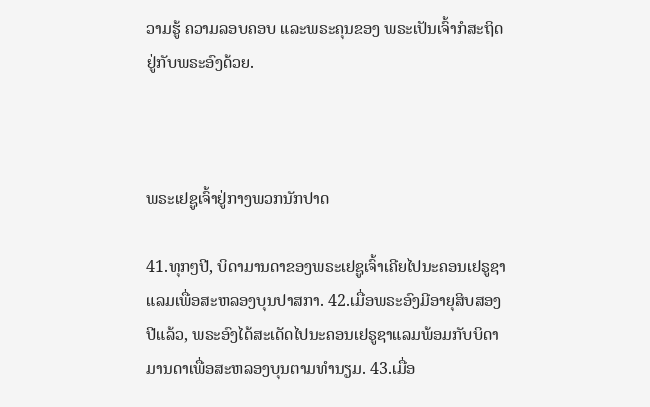ວາມຮູ້ ຄວາມລອບຄອບ ແລະພຣະຄຸນຂອງ ພຣະເປັນເຈົ້າກໍສະຖິດຢູ່ກັບພຣະອົງດ້ວຍ.



ພຣະເຢຊູເຈົ້າຢູ່ກາງພວກນັກປາດ

41.ທຸກໆປີ, ບິດາມານດາຂອງພຣະເຢຊູເຈົ້າເຄີຍໄປນະຄອນເຢຣູຊາແລມເພື່ອສະຫລອງບຸນປາສກາ. 42.ເມື່ອພຣະອົງມີອາຍຸສິບສອງປີແລ້ວ, ພຣະອົງໄດ້ສະເດັດໄປນະຄອນເຢຣູຊາແລມພ້ອມກັບບິດາມານດາເພື່ອສະຫລອງບຸນຕາມທຳນຽມ. 43.ເມື່ອ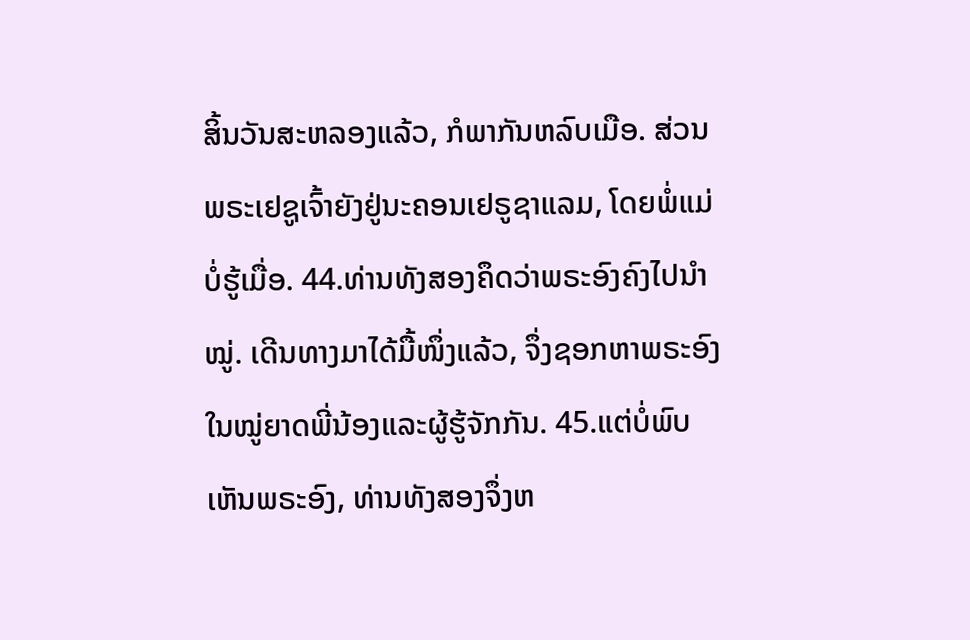ສິ້ນວັນສະຫລອງແລ້ວ, ກໍພາກັນຫລົບເມືອ. ສ່ວນພຣະເຢຊູເຈົ້າຍັງຢູ່ນະຄອນເຢຣູຊາແລມ, ໂດຍພໍ່ແມ່ບໍ່ຮູ້ເມື່ອ. 44.ທ່ານທັງສອງຄຶດວ່າພຣະອົງຄົງໄປນຳໝູ່. ເດີນທາງມາໄດ້ມື້ໜຶ່ງແລ້ວ, ຈຶ່ງຊອກຫາພຣະອົງໃນໝູ່ຍາດພີ່ນ້ອງແລະຜູ້ຮູ້ຈັກກັນ. 45.ແຕ່ບໍ່ພົບເຫັນພຣະອົງ, ທ່ານທັງສອງຈຶ່ງຫ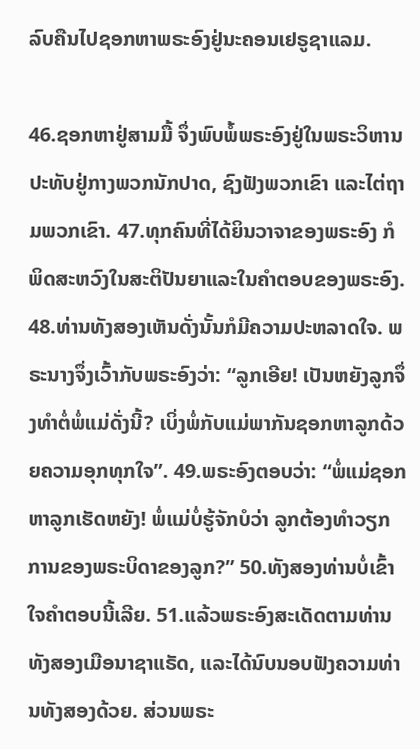ລົບຄືນໄປຊອກຫາພຣະອົງຢູ່ນະຄອນເຢຣູຊາແລມ.

46.ຊອກຫາຢູ່ສາມມື້ ຈຶ່ງພົບພໍ້ພຣະອົງຢູ່ໃນພຣະວິຫານ ປະທັບຢູ່ກາງພວກນັກປາດ, ຊົງຟັງພວກເຂົາ ແລະໄຕ່ຖາມພວກເຂົາ. 47.ທຸກຄົນທີ່ໄດ້ຍິນວາຈາຂອງພຣະອົງ ກໍພິດສະຫວົງໃນສະຕິປັນຍາແລະໃນຄຳຕອບຂອງພຣະອົງ. 48.ທ່ານທັງສອງເຫັນດັ່ງນັ້ນກໍມີຄວາມປະຫລາດໃຈ. ພຣະນາງຈຶ່ງເວົ້າກັບພຣະອົງວ່າ: “ລູກເອີຍ! ເປັນຫຍັງລູກຈຶ່ງທຳຕໍ່ພໍ່ແມ່ດັ່ງນີ້? ເບິ່ງພໍ່ກັບແມ່ພາກັນຊອກຫາລູກດ້ວຍຄວາມອຸກທຸກໃຈ”. 49.ພຣະອົງຕອບວ່າ: “ພໍ່ແມ່ຊອກຫາລູກເຮັດຫຍັງ! ພໍ່ແມ່ບໍ່ຮູ້ຈັກບໍວ່າ ລູກຕ້ອງທຳວຽກການຂອງພຣະບິດາຂອງລູກ?” 50.ທັງສອງທ່ານບໍ່ເຂົ້າໃຈຄຳຕອບນີ້ເລີຍ. 51.ແລ້ວພຣະອົງສະເດັດຕາມທ່ານທັງສອງເມືອນາຊາແຣັດ, ແລະໄດ້ນົບນອບຟັງຄວາມທ່ານທັງສອງດ້ວຍ. ສ່ວນພຣະ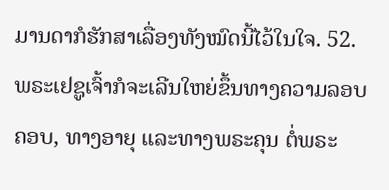ມານດາກໍຮັກສາເລື່ອງທັງໝົດນີ້ໄວ້ໃນໃຈ. 52.ພຣະເຢຊູເຈົ້າກໍຈະເລີນໃຫຍ່ຂຶ້ນທາງຄວາມລອບຄອບ, ທາງອາຍຸ ແລະທາງພຣະຄຸນ ຕໍ່ພຣະ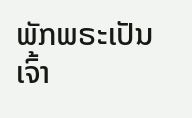ພັກພຣະເປັນເຈົ້າ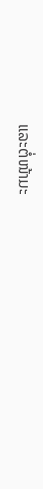ແລະຕໍ່ໜ້າມະ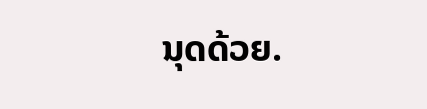ນຸດດ້ວຍ.